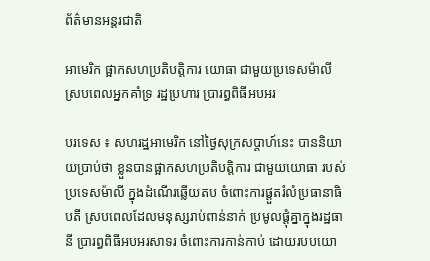ព័ត៌មានអន្តរជាតិ

អាមេរិក ផ្អាកសហប្រតិបត្តិការ យោធា ជាមួយប្រទេសម៉ាលី ស្របពេលអ្នកគាំទ្រ រដ្ឋប្រហារ ប្រារព្ធពិធីអបអរ

បរទេស ៖ សហរដ្ឋអាមេរិក នៅថ្ងៃសុក្រសប្ដាហ៍នេះ បាននិយាយប្រាប់ថា ខ្លួនបានផ្អាកសហប្រតិបត្តិការ ជាមួយយោធា របស់ប្រទេសម៉ាលី ក្នុងដំណើរឆ្លើយតប ចំពោះការផ្តួតរំលំប្រធានាធិបតី ស្របពេលដែលមនុស្សរាប់ពាន់នាក់ ប្រមូលផ្តុំគ្នាក្នុងរដ្ឋធានី ប្រារព្ធពិធីអបអរសាទរ ចំពោះការកាន់កាប់ ដោយរបបយោ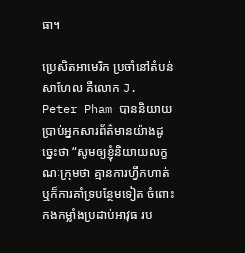ធា។

ប្រេសិតអាមេរិក ប្រចាំនៅតំបន់សាហែល គឺលោក J. Peter Pham បាននិយាយប្រាប់អ្នកសារព័ត៌មានយ៉ាងដូច្នេះថា “សូមឲ្យខ្ញុំនិយាយលក្ខណៈក្រុមថា គ្មានការហ្វឹកហាត់ ឬក៏ការគាំទ្របន្ថែមទៀត ចំពោះកងកម្លាំងប្រដាប់អាវុធ រប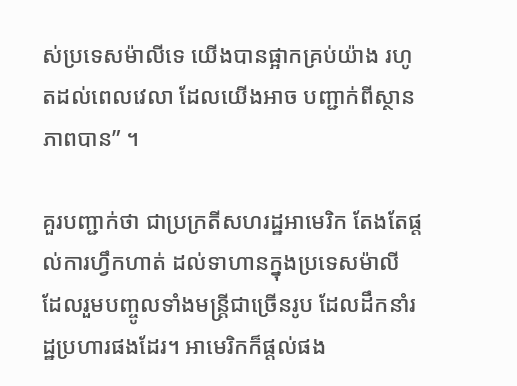ស់ប្រទេសម៉ាលីទេ យើងបានផ្អាកគ្រប់យ៉ាង រហូតដល់ពេលវេលា ដែលយើងអាច បញ្ជាក់ពីស្ថានភាពបាន” ។

គួរបញ្ជាក់ថា ជាប្រក្រតីសហរដ្ឋអាមេរិក តែងតែផ្តល់ការហ្វឹកហាត់ ដល់ទាហានក្នុងប្រទេសម៉ាលី ដែលរួមបញ្ចូលទាំងមន្ត្រីជាច្រើនរូប ដែលដឹកនាំរដ្ឋប្រហារផងដែរ។ អាមេរិកក៏ផ្តល់ផង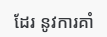ដែរ នូវការគាំ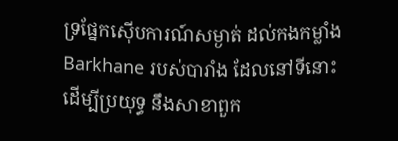ទ្រផ្នែកស៊ើបការណ៍សម្ងាត់ ដល់កងកម្លាំង Barkhane របស់បារាំង ដែលនៅទីនោះ ដើម្បីប្រយុទ្ធ នឹងសាខាពួក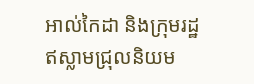អាល់កៃដា និងក្រុមរដ្ឋឥស្លាមជ្រុលនិយម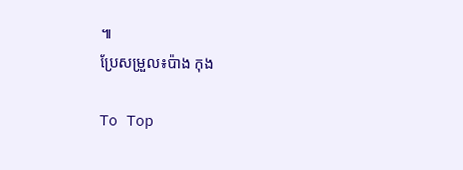៕
ប្រែសម្រួល៖ប៉ាង កុង

To Top